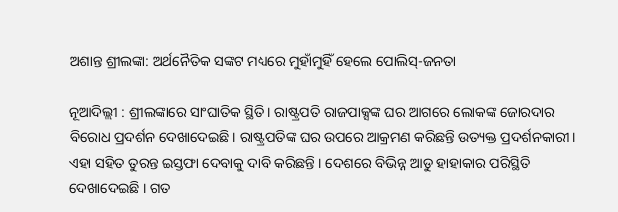ଅଶାନ୍ତ ଶ୍ରୀଲଙ୍କା: ଅର୍ଥନୈତିକ ସଙ୍କଟ ମଧ୍ୟରେ ମୁହାଁମୁହିଁ ହେଲେ ପୋଲିସ୍-ଜନତା

ନୂଆଦିଲ୍ଲୀ : ଶ୍ରୀଲଙ୍କାରେ ସାଂଘାତିକ ସ୍ଥିତି। ରାଷ୍ଟ୍ରପତି ରାଜପାକ୍ସଙ୍କ ଘର ଆଗରେ ଲୋକଙ୍କ ଜୋରଦାର ବିରୋଧ ପ୍ରଦର୍ଶନ ଦେଖାଦେଇଛି। ରାଷ୍ଟ୍ରପତିଙ୍କ ଘର ଉପରେ ଆକ୍ରମଣ କରିଛନ୍ତି ଉତ୍ୟକ୍ତ ପ୍ରଦର୍ଶନକାରୀ। ଏହା ସହିତ ତୁରନ୍ତ ଇସ୍ତଫା ଦେବାକୁ ଦାବି କରିଛନ୍ତି । ଦେଶରେ ବିଭିନ୍ନ ଆଡୁ ହାହାକାର ପରିସ୍ଥିତି ଦେଖାଦେଇଛି । ଗତ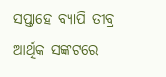ସପ୍ତାହେ ବ୍ୟାପି ତୀବ୍ର ଆର୍ଥିକ ସଙ୍କଟରେ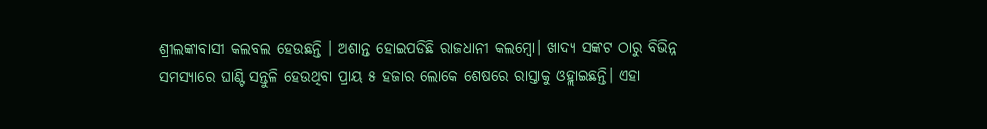ଶ୍ରୀଲଙ୍କାବାସୀ କଲବଲ ହେଉଛନ୍ତି । ଅଶାନ୍ତ ହୋଇପଡିଛି ରାଜଧାନୀ କଲମ୍ବୋ। ଖାଦ୍ୟ ସଙ୍କଟ ଠାରୁ ବିଭିନ୍ନ ସମସ୍ୟାରେ ଘାଣ୍ଟି ସନ୍ତୁଳି ହେଉଥିବା ପ୍ରାୟ ୫ ହଜାର ଲୋକେ ଶେଷରେ ରାସ୍ତାକୁ ଓହ୍ଲାଇଛନ୍ତି। ଏହା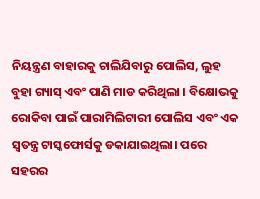ନିୟନ୍ତ୍ରଣ ବାହାରକୁ ଚାଲିଯିବାରୁ ପୋଲିସ, ଲୁହ ବୁହା ଗ୍ୟାସ୍ ଏବଂ ପାଣି ମାଡ କରିଥିଲା । ବିକ୍ଷୋଭକୁ ରୋକିବା ପାଇଁ ପାରାମିଲିଟାରୀ ପୋଲିସ ଏବଂ ଏକ ସ୍ୱତନ୍ତ୍ର ଟାସ୍କଫୋର୍ସକୁ ଡକାଯାଇଥିଲା। ପରେ ସହରର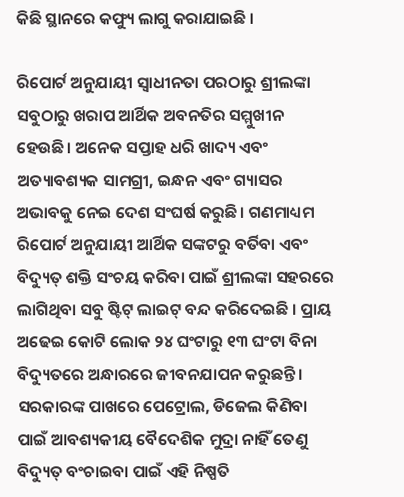କିଛି ସ୍ଥାନରେ କଫ୍ୟୁ ଲାଗୁ କରାଯାଇଛି ।

ରିପୋର୍ଟ ଅନୁଯାୟୀ ସ୍ୱାଧୀନତା ପରଠାରୁ ଶ୍ରୀଲଙ୍କା ସବୁଠାରୁ ଖରାପ ଆର୍ଥିକ ଅବନତିର ସମ୍ମୁଖୀନ ହେଉଛି। ଅନେକ ସପ୍ତାହ ଧରି ଖାଦ୍ୟ ଏବଂ ଅତ୍ୟାବଶ୍ୟକ ସାମଗ୍ରୀ, ଇନ୍ଧନ ଏବଂ ଗ୍ୟାସର ଅଭାବକୁ ନେଇ ଦେଶ ସଂଘର୍ଷ କରୁଛି। ଗଣମାଧ୍ୟମ ରିପୋର୍ଟ ଅନୁଯାୟୀ ଆର୍ଥିକ ସଙ୍କଟରୁ ବର୍ତିବା ଏବଂ ବିଦ୍ୟୁତ୍ ଶକ୍ତି ସଂଚୟ କରିବା ପାଇଁ ଶ୍ରୀଲଙ୍କା ସହରରେ ଲାଗିଥିବା ସବୁ ଷ୍ଟିଟ୍ ଲାଇଟ୍ ବନ୍ଦ କରିଦେଇଛି । ପ୍ରାୟ ଅଢେଇ କୋଟି ଲୋକ ୨୪ ଘଂଟାରୁ ୧୩ ଘଂଟା ବିନା ବିଦ୍ୟୁତରେ ଅନ୍ଧାରରେ ଜୀବନଯାପନ କରୁଛନ୍ତି । ସରକାରଙ୍କ ପାଖରେ ପେଟ୍ରୋଲ, ଡିଜେଲ କିଣିବା ପାଇଁ ଆବଶ୍ୟକୀୟ ବୈଦେଶିକ ମୁଦ୍ରା ନାହିଁ ତେଣୁ ବିଦ୍ୟୁତ୍ ବଂଚାଇବା ପାଇଁ ଏହି ନିଷ୍ପତି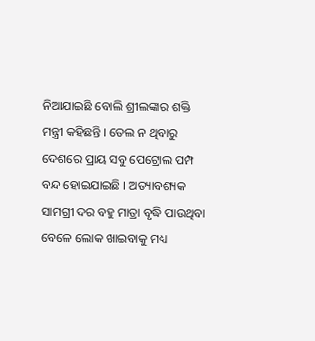ନିଆଯାଇଛି ବୋଲି ଶ୍ରୀଲଙ୍କାର ଶକ୍ତି ମନ୍ତ୍ରୀ କହିଛନ୍ତି । ତେଲ ନ ଥିବାରୁ ଦେଶରେ ପ୍ରାୟ ସବୁ ପେଟ୍ରୋଲ ପମ୍ପ ବନ୍ଦ ହୋଇଯାଇଛି । ଅତ୍ୟାବଶ୍ୟକ ସାମଗ୍ରୀ ଦର ବହୁ ମାତ୍ରା ବୃଦ୍ଧି ପାଉଥିବା ବେଳେ ଲୋକ ଖାଇବାକୁ ମଧ୍ୟ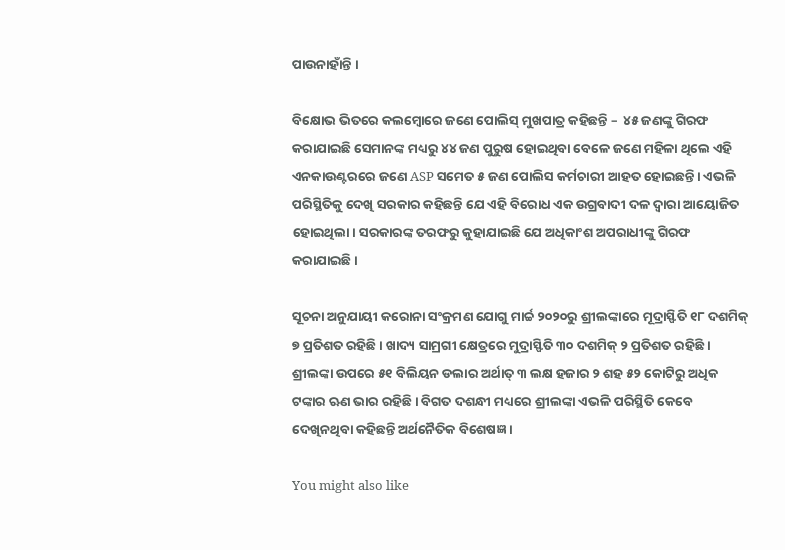ପାଉନାହାଁନ୍ତି ।

ବିକ୍ଷୋଭ ଭିତରେ କଲମ୍ବୋରେ ଜଣେ ପୋଲିସ୍ ମୁଖପାତ୍ର କହିଛନ୍ତି –  ୪୫ ଜଣଙ୍କୁ ଗିରଫ କରାଯାଇଛି ସେମାନଙ୍କ ମଧ୍ୟରୁ ୪୪ ଜଣ ପୁରୁଷ ହୋଇଥିବା ବେଳେ ଜଣେ ମହିଳା ଥିଲେ ଏହି ଏନକାଉଣ୍ଟରରେ ଜଣେ ASP ସମେତ ୫ ଜଣ ପୋଲିସ କର୍ମଚାରୀ ଆହତ ହୋଇଛନ୍ତି। ଏଭଳି ପରିସ୍ଥିତିକୁ ଦେଖି ସରକାର କହିଛନ୍ତି ଯେ ଏହି ବିରୋଧ ଏକ ଉଗ୍ରବାଦୀ ଦଳ ଦ୍ୱାରା ଆୟୋଜିତ ହୋଇଥିଲା। ସରକାରଙ୍କ ତରଫରୁ କୁହାଯାଇଛି ଯେ ଅଧିକାଂଶ ଅପରାଧୀଙ୍କୁ ଗିରଫ କରାଯାଇଛି।

ସୂଚନା ଅନୁଯାୟୀ କରୋନା ସଂକ୍ରମଣ ଯୋଗୁ ମାର୍ଚ୍ଚ ୨୦୨୦ରୁ ଶ୍ରୀଲଙ୍କାରେ ମୂଦ୍ରାସ୍ଫିତି ୧୮ ଦଶମିକ୍ ୭ ପ୍ରତିଶତ ରହିଛି । ଖାଦ୍ୟ ସାମ୍ରଗୀ କ୍ଷେତ୍ରରେ ମୁଦ୍ରାସ୍ଫିତି ୩୦ ଦଶମିକ୍ ୨ ପ୍ରତିଶତ ରହିଛି । ଶ୍ରୀଲଙ୍କା ଉପରେ ୫୧ ବିଲିୟନ ଡଲାର ଅର୍ଥାତ୍ ୩ ଲକ୍ଷ ହଜାର ୨ ଶହ ୫୨ କୋଟିରୁ ଅଧିକ ଟଙ୍କାର ଋଣ ଭାର ରହିଛି । ବିଗତ ଦଶନ୍ଧୀ ମଧ୍ୟରେ ଶ୍ରୀଲଙ୍କା ଏଭଳି ପରିସ୍ଥିତି କେବେ ଦେଖିନଥିବା କହିଛନ୍ତି ଅର୍ଥନୈତିକ ବିଶେଷଜ୍ଞ ।

You might also like